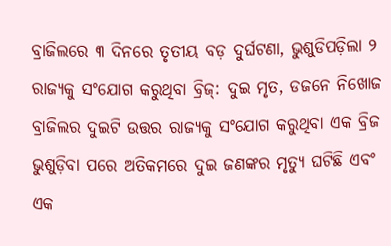ବ୍ରାଜିଲରେ ୩ ଦିନରେ ତୃତୀୟ ବଡ଼ ଦୁର୍ଘଟଣା, ଭୁଶୁଡିପଡ଼ିଲା ୨ ରାଜ୍ୟକୁ ସଂଯୋଗ କରୁଥିବା ବ୍ରିଜ୍: ଦୁଇ ମୃତ, ଡଜନେ ନିଖୋଜ
ବ୍ରାଜିଲର ଦୁଇଟି ଉତ୍ତର ରାଜ୍ୟକୁ ସଂଯୋଗ କରୁଥିବା ଏକ ବ୍ରିଜ ଭୁଶୁଡ଼ିବା ପରେ ଅତିକମରେ ଦୁଇ ଜଣଙ୍କର ମୃତ୍ୟୁ ଘଟିଛି ଏବଂ ଏକ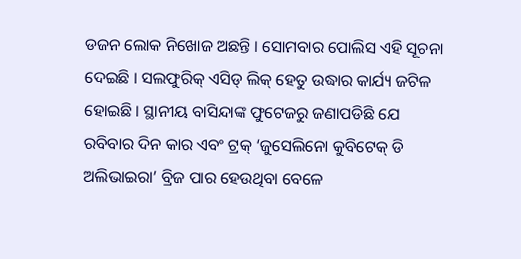ଡଜନ ଲୋକ ନିଖୋଜ ଅଛନ୍ତି । ସୋମବାର ପୋଲିସ ଏହି ସୂଚନା ଦେଇଛି । ସଲଫୁରିକ୍ ଏସିଡ୍ ଲିକ୍ ହେତୁ ଉଦ୍ଧାର କାର୍ଯ୍ୟ ଜଟିଳ ହୋଇଛି । ସ୍ଥାନୀୟ ବାସିନ୍ଦାଙ୍କ ଫୁଟେଜରୁ ଜଣାପଡିଛି ଯେ ରବିବାର ଦିନ କାର ଏବଂ ଟ୍ରକ୍ ‘ଜୁସେଲିନୋ କୁବିଟେକ୍ ଡି ଅଲିଭାଇରା’ ବ୍ରିଜ ପାର ହେଉଥିବା ବେଳେ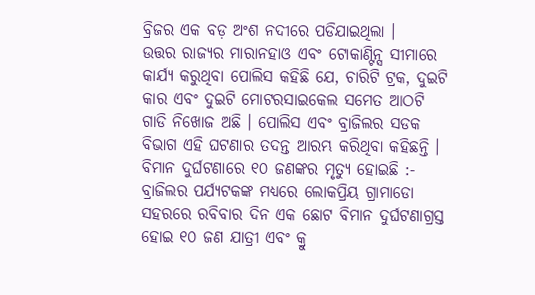ବ୍ରିଜର ଏକ ବଡ଼ ଅଂଶ ନଦୀରେ ପଡିଯାଇଥିଲା ।
ଉତ୍ତର ରାଜ୍ୟର ମାରାନହାଓ ଏବଂ ଟୋକାଣ୍ଟିନ୍ସ ସୀମାରେ କାର୍ଯ୍ୟ କରୁଥିବା ପୋଲିସ କହିଛି ଯେ, ଚାରିଟି ଟ୍ରକ, ଦୁଇଟି କାର ଏବଂ ଦୁଇଟି ମୋଟରସାଇକେଲ ସମେତ ଆଠଟି ଗାଡି ନିଖୋଜ ଅଛି । ପୋଲିସ ଏବଂ ବ୍ରାଜିଲର ସଡକ ବିଭାଗ ଏହି ଘଟଣାର ତଦନ୍ତ ଆରମ୍ଭ କରିଥିବା କହିଛନ୍ତି ।
ବିମାନ ଦୁର୍ଘଟଣାରେ ୧୦ ଜଣଙ୍କର ମୃତ୍ୟୁ ହୋଇଛି :-
ବ୍ରାଜିଲର ପର୍ଯ୍ୟଟକଙ୍କ ମଧ୍ୟରେ ଲୋକପ୍ରିୟ ଗ୍ରାମାଡୋ ସହରରେ ରବିବାର ଦିନ ଏକ ଛୋଟ ବିମାନ ଦୁର୍ଘଟଣାଗ୍ରସ୍ତ ହୋଇ ୧୦ ଜଣ ଯାତ୍ରୀ ଏବଂ କ୍ରୁ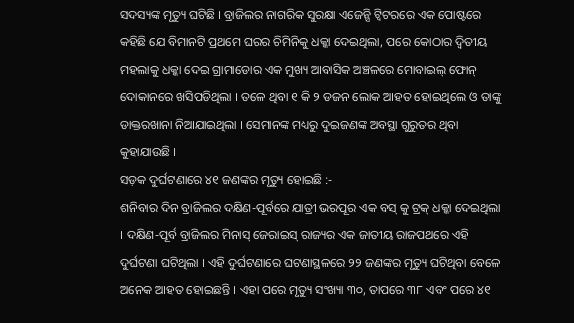ସଦସ୍ୟଙ୍କ ମୃତ୍ୟୁ ଘଟିଛି । ବ୍ରାଜିଲର ନାଗରିକ ସୁରକ୍ଷା ଏଜେନ୍ସି ଟ୍ୱିଟରରେ ଏକ ପୋଷ୍ଟରେ କହିଛି ଯେ ବିମାନଟି ପ୍ରଥମେ ଘରର ଚିମିନିକୁ ଧକ୍କା ଦେଇଥିଲା, ପରେ କୋଠାର ଦ୍ୱିତୀୟ ମହଲାକୁ ଧକ୍କା ଦେଇ ଗ୍ରାମାଡୋର ଏକ ମୁଖ୍ୟ ଆବାସିକ ଅଞ୍ଚଳରେ ମୋବାଇଲ୍ ଫୋନ୍ ଦୋକାନରେ ଖସିପଡିଥିଲା । ତଳେ ଥିବା ୧ କି ୨ ଡଜନ ଲୋକ ଆହତ ହୋଇଥିଲେ ଓ ତାଙ୍କୁ ଡାକ୍ତରଖାନା ନିଆଯାଇଥିଲା । ସେମାନଙ୍କ ମଧ୍ୟରୁ ଦୁଇଜଣଙ୍କ ଅବସ୍ଥା ଗୁରୁତର ଥିବା କୁହାଯାଉଛି ।
ସଡ଼କ ଦୁର୍ଘଟଣାରେ ୪୧ ଜଣଙ୍କର ମୃତ୍ୟୁ ହୋଇଛି :-
ଶନିବାର ଦିନ ବ୍ରାଜିଲର ଦକ୍ଷିଣ-ପୂର୍ବରେ ଯାତ୍ରୀ ଭରପୂର ଏକ ବସ୍ କୁ ଟ୍ରକ୍ ଧକ୍କା ଦେଇଥିଲା । ଦକ୍ଷିଣ-ପୂର୍ବ ବ୍ରାଜିଲର ମିନାସ୍ ଜେରାଇସ୍ ରାଜ୍ୟର ଏକ ଜାତୀୟ ରାଜପଥରେ ଏହି ଦୁର୍ଘଟଣା ଘଟିଥିଲା । ଏହି ଦୁର୍ଘଟଣାରେ ଘଟଣାସ୍ଥଳରେ ୨୨ ଜଣଙ୍କର ମୃତ୍ୟୁ ଘଟିଥିବା ବେଳେ ଅନେକ ଆହତ ହୋଇଛନ୍ତି । ଏହା ପରେ ମୃତ୍ୟୁ ସଂଖ୍ୟା ୩୦, ତାପରେ ୩୮ ଏବଂ ପରେ ୪୧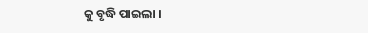କୁ ବୃଦ୍ଧି ପାଇଲା ।